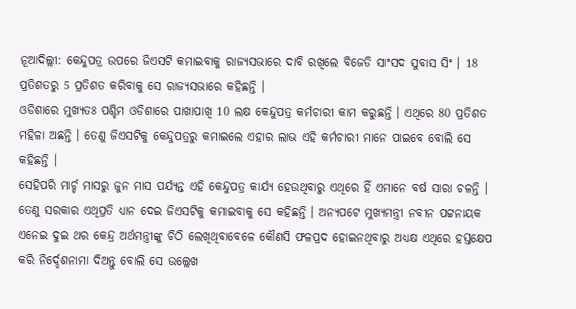ନୂଆଦିଲ୍ଲୀ: କେନ୍ଦୁପତ୍ର ଉପରେ ଜିଏସଟି କମାଇବାକୁ ରାଜ୍ୟସଭାରେ ଦାବି ରଖିଲେ ବିଜେଡି ସାଂସଦ ସୁବାସ ସିଂ । 18 ପ୍ରତିଶତରୁ 5 ପ୍ରତିଶତ କରିବାକୁ ସେ ରାଜ୍ୟସଭାରେ କହିଛନ୍ତି ।
ଓଡିଶାରେ ମୁଖ୍ୟତଃ ପଶ୍ଚିମ ଓଡିଶାରେ ପାଖାପାଖି 10 ଲକ୍ଷ କେନ୍ଦୁପତ୍ର କର୍ମଚାରୀ କାମ କରୁଛନ୍ତି । ଏଥିରେ 80 ପ୍ରତିଶତ ମହିଳା ଅଛନ୍ତି । ତେଣୁ ଜିଏସଟିକୁ କେନ୍ଦୁପତ୍ରରୁ କମାଇଲେ ଏହାର ଲାଭ ଏହି କର୍ମଚାରୀ ମାନେ ପାଇବେ ବୋଲି ସେ କହିଛନ୍ତି ।
ସେହିପରି ମାର୍ଚ୍ଚ ମାସରୁ ଜୁନ ମାସ ପର୍ଯ୍ୟନ୍ତ ଏହି କେନ୍ଦୁପତ୍ର କାର୍ଯ୍ୟ ହେଉଥିବାରୁ ଏଥିରେ ହିଁ ଏମାନେ ବର୍ଷ ସାରା ଚଳନ୍ତି । ତେଣୁ ସରକାର ଏଥିପ୍ରତି ଧ୍ୟାନ ଦେଇ ଜିଏସଟିକୁ କମାଇବାକୁ ସେ କହିଛନ୍ତି । ଅନ୍ୟପଟେ ମୁଖ୍ୟମନ୍ତ୍ରୀ ନବୀନ ପଟ୍ଟନାୟକ ଏନେଇ ଦୁଇ ଥର କେନ୍ଦ୍ର ଅର୍ଥମନ୍ତ୍ରୀଙ୍କୁ ଚିଠି ଲେଖିଥିବାବେଳେ କୌଣସି ଫଳପ୍ରଦ ହୋଇନଥିବାରୁ ଅଧ୍ୟକ୍ଷ ଏଥିରେ ହସ୍ତକ୍ଷେପ କରି ନିର୍ଦ୍ଦେଶନାମା ଦିଅନ୍ତୁ ବୋଲି ସେ ଉଲ୍ଲେଖ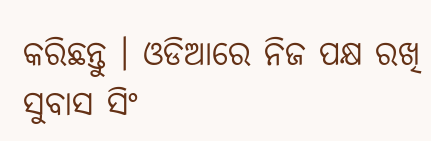କରିଛନ୍ତୁ । ଓଡିଆରେ ନିଜ ପକ୍ଷ ରଖି ସୁବାସ ସିଂ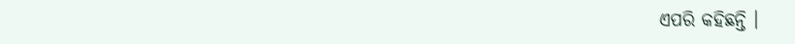ଏପରି କହିଛନ୍ତି ।